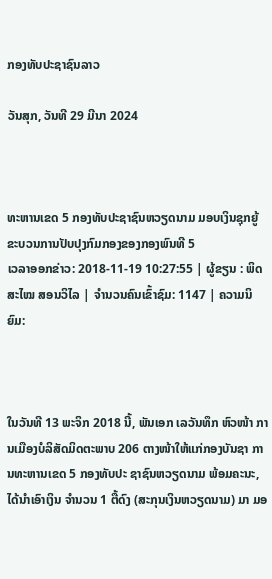ກອງທັບປະຊາຊົນລາວ

ວັນສຸກ, ວັນທີ 29 ມີນາ 2024



ທະຫານເຂດ 5 ກອງທັບປະຊາຊົນຫວຽດນາມ ມອບເງິນຊຸກຍູ້ຂະບວນການປັບປຸງກົມກອງຂອງກອງພົນທີ 5
ເວລາອອກຂ່າວ: 2018-11-19 10:27:55 | ຜູ້ຂຽນ : ພິດສະໄໝ ສອນວິໄລ | ຈຳນວນຄົນເຂົ້າຊົມ: 1147 | ຄວາມນິຍົມ:



ໃນວັນທີ 13 ພະຈິກ 2018 ນີ້, ພັນເອກ ເລວັນທຶກ ຫົວໜ້າ ການເມືອງບໍລິສັດມິດຕະພາບ 206 ຕາງໜ້າໃຫ້ແກ່ກອງບັນຊາ ການທະຫານເຂດ 5 ກອງທັບປະ ຊາຊົນຫວຽດນາມ ພ້ອມຄະນະ, ໄດ້ນຳເອົາເງິນ ຈຳນວນ 1 ຕື້ດົງ (ສະກຸນເງິນຫວຽດນາມ) ມາ ມອ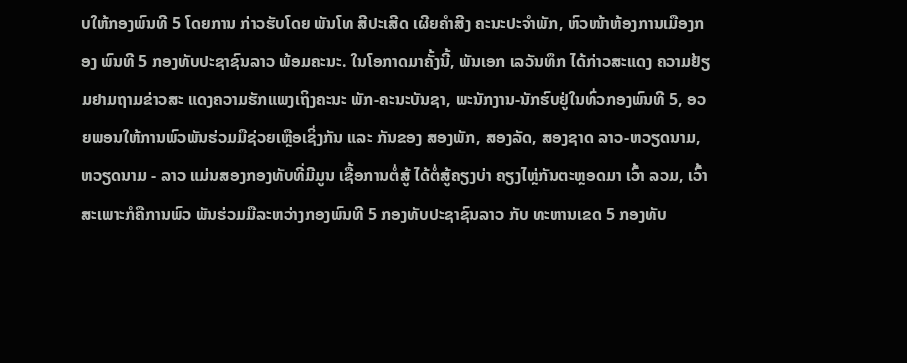ບໃຫ້ກອງພົນທີ 5 ໂດຍການ ກ່າວຮັບໂດຍ ພັນໂທ ສີປະເສີດ ເຜີຍຄຳສີງ ຄະນະປະຈຳພັກ, ຫົວໜ້າຫ້ອງການເມືອງກອງ ພົນທີ 5 ກອງທັບປະຊາຊົນລາວ ພ້ອມຄະນະ. ໃນໂອກາດມາຄັ້ງນີ້, ພັນເອກ ເລວັນທຶກ ໄດ້ກ່າວສະແດງ ຄວາມຢ້ຽມຢາມຖາມຂ່າວສະ ແດງຄວາມຮັກແພງເຖິງຄະນະ ພັກ-ຄະນະບັນຊາ, ພະນັກງານ-ນັກຮົບຢູ່ໃນທົ່ວກອງພົນທີ 5, ອວຍພອນໃຫ້ການພົວພັນຮ່ວມມືຊ່ວຍເຫຼືອເຊິ່ງກັນ ແລະ ກັນຂອງ ສອງພັກ, ສອງລັດ, ສອງຊາດ ລາວ-ຫວຽດນາມ, ຫວຽດນາມ - ລາວ ແມ່ນສອງກອງທັບທີ່ມີມູນ ເຊື້ອການຕໍ່ສູ້ ໄດ້ຕໍ່ສູ້ຄຽງບ່າ ຄຽງໄຫຼ່ກັນຕະຫຼອດມາ ເວົ້າ ລວມ, ເວົ້າສະເພາະກໍຄືການພົວ ພັນຮ່ວມມືລະຫວ່າງກອງພົນທີ 5 ກອງທັບປະຊາຊົນລາວ ກັບ ທະຫານເຂດ 5 ກອງທັບ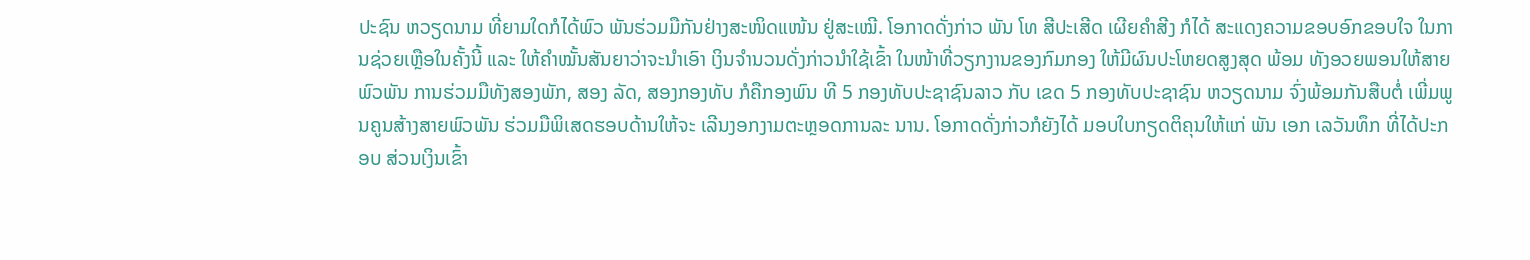ປະຊົນ ຫວຽດນາມ ທີ່ຍາມໃດກໍໄດ້ພົວ ພັນຮ່ວມມືກັນຢ່າງສະໜິດແໜ້ນ ຢູ່ສະເໝີ. ໂອກາດດັ່ງກ່າວ ພັນ ໂທ ສີປະເສີດ ເຜີຍຄຳສີງ ກໍໄດ້ ສະແດງຄວາມຂອບອົກຂອບໃຈ ໃນການຊ່ວຍເຫຼືອໃນຄັ້ງນີ້ ແລະ ໃຫ້ຄຳໝັ້ນສັນຍາວ່າຈະນຳເອົາ ເງິນຈຳນວນດັ່ງກ່າວນຳໃຊ້ເຂົ້າ ໃນໜ້າທີ່ວຽກງານຂອງກົມກອງ ໃຫ້ມີຜົນປະໂຫຍດສູງສຸດ ພ້ອມ ທັງອວຍພອນໃຫ້ສາຍພົວພັນ ການຮ່ວມມືທັງສອງພັກ, ສອງ ລັດ, ສອງກອງທັບ ກໍຄືກອງພົນ ທີ 5 ກອງທັບປະຊາຊົນລາວ ກັບ ເຂດ 5 ກອງທັບປະຊາຊົນ ຫວຽດນາມ ຈົ່ງພ້ອມກັນສືບຕໍ່ ເພີ່ມພູນຄູນສ້າງສາຍພົວພັນ ຮ່ວມມືພິເສດຮອບດ້ານໃຫ້ຈະ ເລີນງອກງາມຕະຫຼອດການລະ ນານ. ໂອກາດດັ່ງກ່າວກໍຍັງໄດ້ ມອບໃບກຽດຕິຄຸນໃຫ້ແກ່ ພັນ ເອກ ເລວັນທຶກ ທີ່ໄດ້ປະກອບ ສ່ວນເງິນເຂົ້າ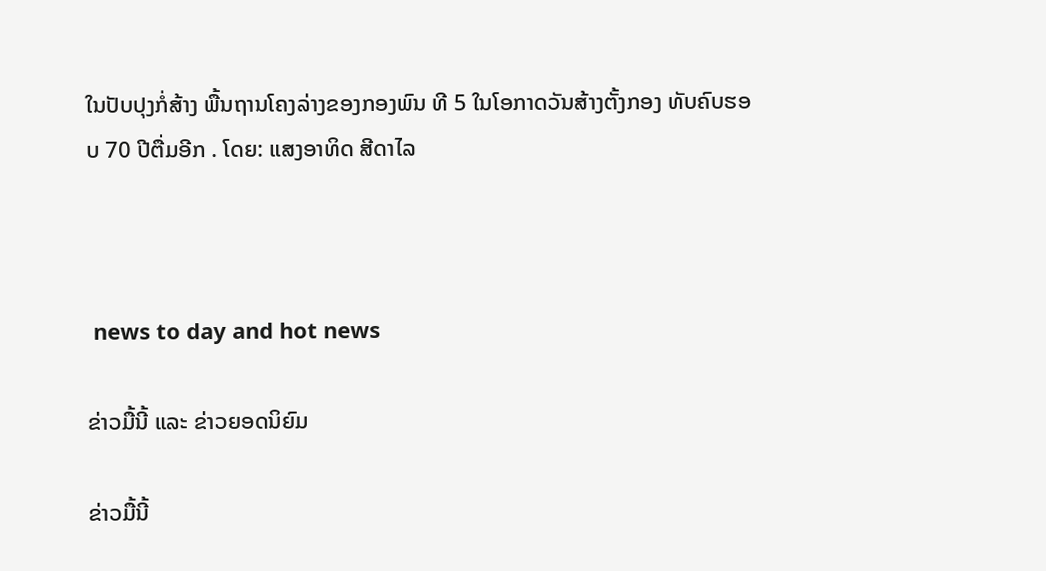ໃນປັບປຸງກໍ່ສ້າງ ພື້ນຖານໂຄງລ່າງຂອງກອງພົນ ທີ 5 ໃນໂອກາດວັນສ້າງຕັ້ງກອງ ທັບຄົບຮອບ 70 ປີຕື່ມອີກ . ໂດຍ: ແສງອາທິດ ສີດາໄລ



 news to day and hot news

ຂ່າວມື້ນີ້ ແລະ ຂ່າວຍອດນິຍົມ

ຂ່າວມື້ນີ້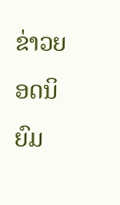ຂ່າວຍອດນິຍົມ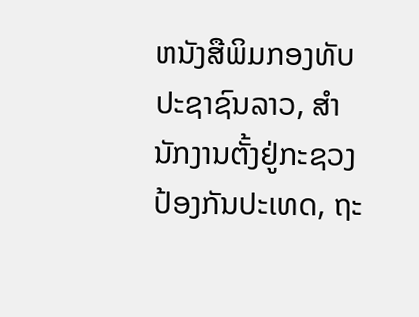ຫນັງສືພິມກອງທັບປະຊາຊົນລາວ, ສຳນັກງານຕັ້ງຢູ່ກະຊວງປ້ອງກັນປະເທດ, ຖະ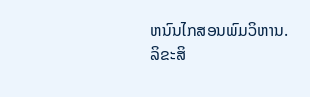ຫນົນໄກສອນພົມວິຫານ.
ລິຂະສິ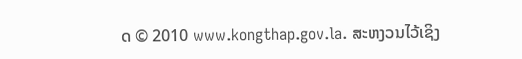ດ © 2010 www.kongthap.gov.la. ສະຫງວນໄວ້ເຊິງ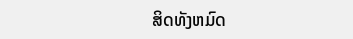ສິດທັງຫມົດ